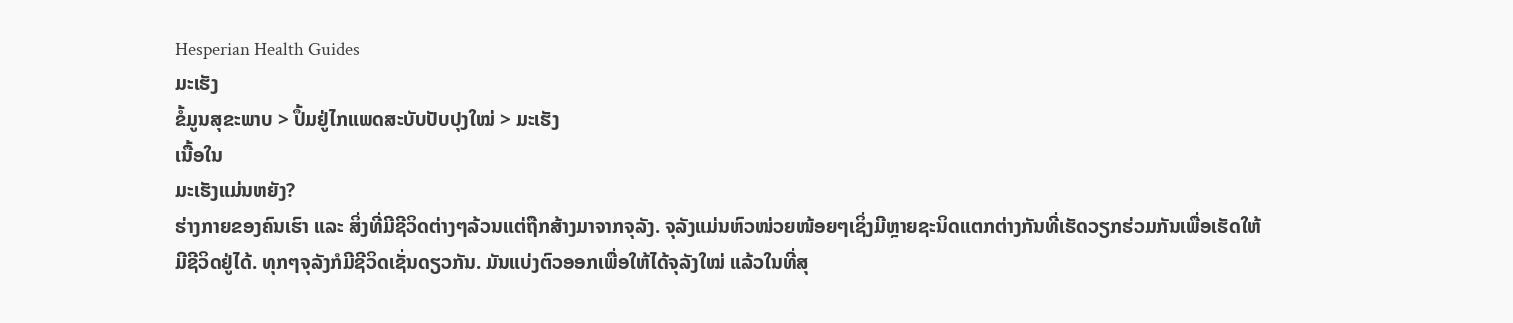Hesperian Health Guides
ມະເຮັງ
ຂໍ້ມູນສຸຂະພາບ > ປຶ້ມຢູ່ໄກແພດສະບັບປັບປຸງໃໝ່ > ມະເຮັງ
ເນື້ອໃນ
ມະເຮັງແມ່ນຫຍັງ?
ຮ່າງກາຍຂອງຄົນເຮົາ ແລະ ສິ່ງທີ່ມີຊີວິດຕ່າງໆລ້ວນແຕ່ຖືກສ້າງມາຈາກຈຸລັງ. ຈຸລັງແມ່ນຫົວໜ່ວຍໜ້ອຍໆເຊິ່ງມີຫຼາຍຊະນິດແຕກຕ່າງກັນທີ່ເຮັດວຽກຮ່ວມກັນເພື່ອເຮັດໃຫ້ມີຊີວິດຢູ່ໄດ້. ທຸກໆຈຸລັງກໍມີຊີວິດເຊັ່ນດຽວກັນ. ມັນແບ່ງຕົວອອກເພື່ອໃຫ້ໄດ້ຈຸລັງໃໝ່ ແລ້ວໃນທີ່ສຸ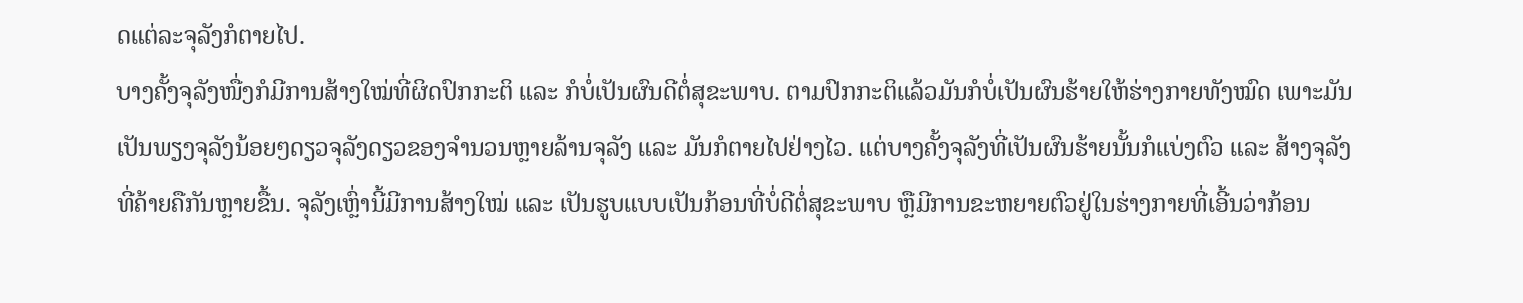ດແຕ່ລະຈຸລັງກໍຕາຍໄປ.
ບາງຄັ້ງຈຸລັງໜື່ງກໍມີການສ້າງໃໝ່ທີ່ຜິດປົກກະຕິ ແລະ ກໍບໍ່ເປັນຜົນດີຕໍ່ສຸຂະພາບ. ຕາມປົກກະຕິແລ້ວມັນກໍບໍ່ເປັນຜົນຮ້າຍໃຫ້ຮ່າງກາຍທັງໝົດ ເພາະມັນເປັນພຽງຈຸລັງນ້ອຍໆດຽວຈຸລັງດຽວຂອງຈຳນວນຫຼາຍລ້ານຈຸລັງ ແລະ ມັນກໍຕາຍໄປຢ່າງໄວ. ແຕ່ບາງຄັ້ງຈຸລັງທີ່ເປັນຜົນຮ້າຍນັ້ນກໍແບ່ງຕົວ ແລະ ສ້າງຈຸລັງທີ່ຄ້າຍຄືກັນຫຼາຍຂື້ນ. ຈຸລັງເຫຼົ່ານີ້ມີການສ້າງໃໝ່ ແລະ ເປັນຮູບແບບເປັນກ້ອນທີ່ບໍ່ດີຕໍ່ສຸຂະພາບ ຫຼືມີການຂະຫຍາຍຕົວຢູ່ໃນຮ່າງກາຍທີ່ເອີ້ນວ່າກ້ອນ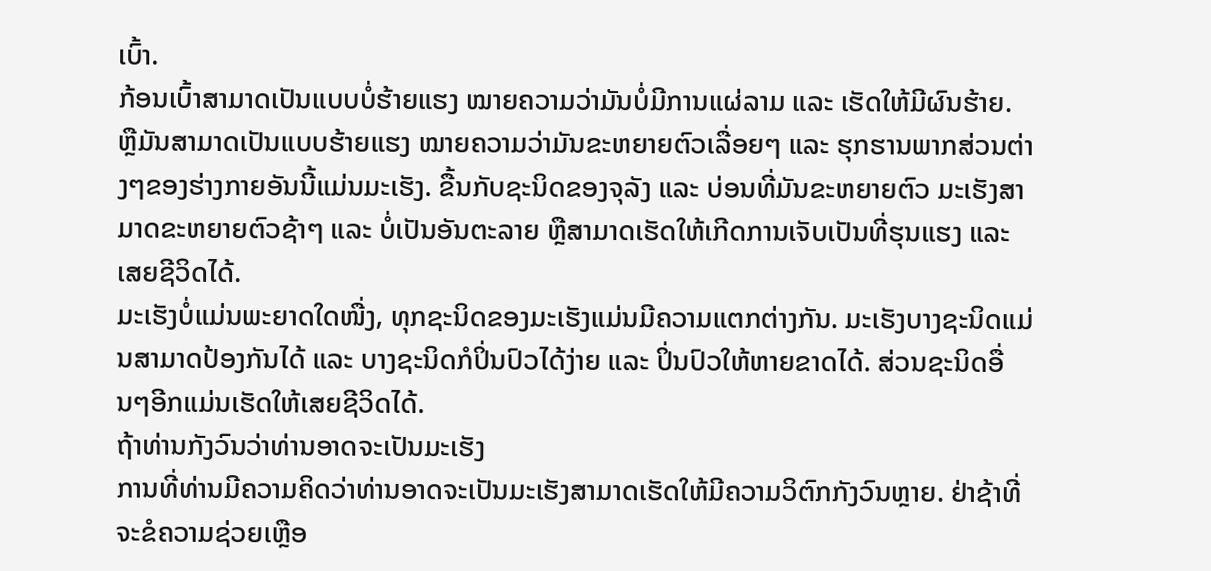ເບົ້າ.
ກ້ອນເບົ້າສາມາດເປັນແບບບໍ່ຮ້າຍແຮງ ໝາຍຄວາມວ່າມັນບໍ່ມີການແຜ່ລາມ ແລະ ເຮັດໃຫ້ມີຜົນຮ້າຍ. ຫຼືມັນສາມາດເປັນແບບຮ້າຍແຮງ ໝາຍຄວາມວ່າມັນຂະຫຍາຍຕົວເລື່ອຍໆ ແລະ ຮຸກຮານພາກສ່ວນຕ່າງໆຂອງຮ່າງກາຍອັນນີ້ແມ່ນມະເຮັງ. ຂື້ນກັບຊະນິດຂອງຈຸລັງ ແລະ ບ່ອນທີ່ມັນຂະຫຍາຍຕົວ ມະເຮັງສາມາດຂະຫຍາຍຕົວຊ້າໆ ແລະ ບໍ່ເປັນອັນຕະລາຍ ຫຼືສາມາດເຮັດໃຫ້ເກີດການເຈັບເປັນທີ່ຮຸນແຮງ ແລະ ເສຍຊີວິດໄດ້.
ມະເຮັງບໍ່ແມ່ນພະຍາດໃດໜື່ງ, ທຸກຊະນິດຂອງມະເຮັງແມ່ນມີຄວາມແຕກຕ່າງກັນ. ມະເຮັງບາງຊະນິດແມ່ນສາມາດປ້ອງກັນໄດ້ ແລະ ບາງຊະນິດກໍປິ່ນປົວໄດ້ງ່າຍ ແລະ ປິ່ນປົວໃຫ້ຫາຍຂາດໄດ້. ສ່ວນຊະນິດອື່ນໆອີກແມ່ນເຮັດໃຫ້ເສຍຊີວິດໄດ້.
ຖ້າທ່ານກັງວົນວ່າທ່ານອາດຈະເປັນມະເຮັງ
ການທີ່ທ່ານມີຄວາມຄິດວ່າທ່ານອາດຈະເປັນມະເຮັງສາມາດເຮັດໃຫ້ມີຄວາມວິຕົກກັງວົນຫຼາຍ. ຢ່າຊ້າທີ່ຈະຂໍຄວາມຊ່ວຍເຫຼືອ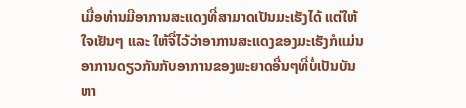ເມື່ອທ່ານມີອາການສະແດງທີ່ສາມາດເປັນມະເຮັງໄດ້ ແຕ່ໃຫ້ໃຈເຢັນໆ ແລະ ໃຫ້ຈື່ໄວ້ວ່າອາການສະແດງຂອງມະເຮັງກໍແມ່ນອາການດຽວກັນກັບອາການຂອງພະຍາດອື່ນໆທີ່ບໍ່ເປັນບັນຫາ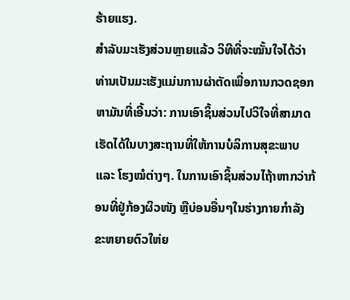ຮ້າຍແຮງ.
ສຳລັບມະເຮັງສ່ວນຫຼາຍແລ້ວ ວິທີທີ່ຈະໝັ້ນໃຈໄດ້ວ່າທ່ານເປັນມະເຮັງແມ່ນການຜ່າຕັດເພື່ອການກວດຊອກຫາມັນທີ່ເອີ້ນວ່າ: ການເອົາຊິ້ນສ່ວນໄປວິໃຈທີ່ສາມາດເຮັດໄດ້ໃນບາງສະຖານທີ່ໃຫ້ການບໍລິການສຸຂະພາບ ແລະ ໂຮງໝໍຕ່າງໆ. ໃນການເອົາຊິ້ນສ່ວນໄຖ້າຫາກວ່າກ້ອນທີ່ຢູ່ກ້ອງຜິວໜັງ ຫຼືບ່ອນອື່ນໆໃນຮ່າງກາຍກຳລັງຂະຫຍາຍຕົວໃຫ່ຍ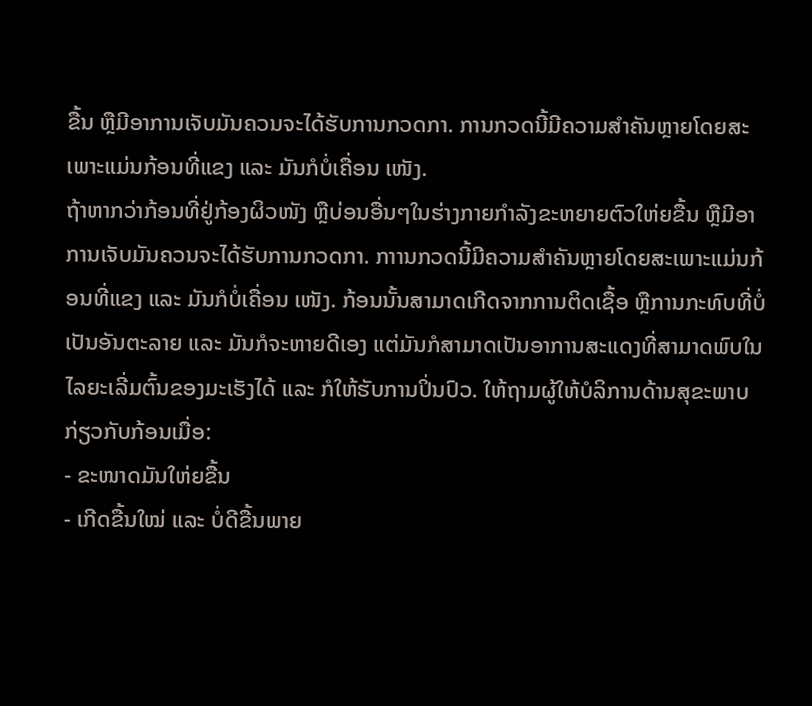ຂື້ນ ຫຼືມີອາການເຈັບມັນຄວນຈະໄດ້ຮັບການກວດກາ. ການກວດນີ້ມີຄວາມສຳຄັນຫຼາຍໂດຍສະເພາະແມ່ນກ້ອນທີ່ແຂງ ແລະ ມັນກໍບໍ່ເຄື່ອນ ເໜັງ.
ຖ້າຫາກວ່າກ້ອນທີ່ຢູ່ກ້ອງຜິວໜັງ ຫຼືບ່ອນອື່ນໆໃນຮ່າງກາຍກຳລັງຂະຫຍາຍຕົວໃຫ່ຍຂື້ນ ຫຼືມີອາການເຈັບມັນຄວນຈະໄດ້ຮັບການກວດກາ. ກາານກວດນີ້ມີຄວາມສຳຄັນຫຼາຍໂດຍສະເພາະແມ່ນກ້ອນທີ່ແຂງ ແລະ ມັນກໍບໍ່ເຄື່ອນ ເໜັງ. ກ້ອນນັ້ນສາມາດເກີດຈາກການຕິດເຊື້ອ ຫຼືການກະທົບທີ່ບໍ່ເປັນອັນຕະລາຍ ແລະ ມັນກໍຈະຫາຍດີເອງ ແຕ່ມັນກໍສາມາດເປັນອາການສະແດງທີ່ສາມາດພົບໃນໄລຍະເລີ່ມຕົ້ນຂອງມະເຮັງໄດ້ ແລະ ກໍໃຫ້ຮັບການປິ່ນປົວ. ໃຫ້ຖາມຜູ້ໃຫ້ບໍລິການດ້ານສຸຂະພາບກ່ຽວກັບກ້ອນເມື່ອ:
- ຂະໜາດມັນໃຫ່ຍຂື້ນ
- ເກີດຂື້ນໃໝ່ ແລະ ບໍ່ດີຂື້ນພາຍ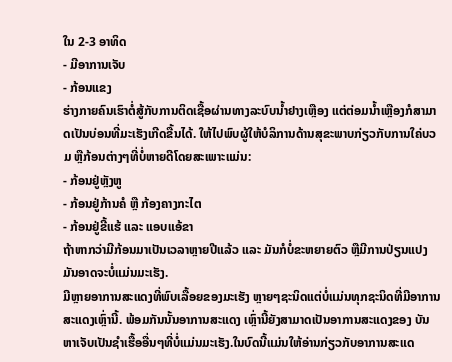ໃນ 2-3 ອາທິດ
- ມີອາການເຈັບ
- ກ້ອນແຂງ
ຮ່າງກາຍຄົນເຮົາຕໍ່ສູ້ກັບການຕິດເຊື້ອຜ່ານທາງລະບົບນ້ຳຢາງເຫຼືອງ ແຕ່ຕ່ອມນ້ຳເຫຼືອງກໍສາມາດເປັນບ່ອນທີ່ມະເຮັງເກີດຂື້ນໄດ້. ໃຫ້ໄປພົບຜູ້ໃຫ້ບໍລິການດ້ານສຸຂະພາບກ່ຽວກັບການໃຄ່ບວມ ຫຼືກ້ອນຕ່າງໆທີ່ບໍ່ຫາຍດີໂດຍສະເພາະແມ່ນ:
- ກ້ອນຢູ່ຫຼັງຫູ
- ກ້ອນຢູ່ກ້ານຄໍ ຫຼື ກ້ອງຄາງກະໄຕ
- ກ້ອນຢູ່ຂີ້ແຮ້ ແລະ ແອບແອ້ຂາ
ຖ້າຫາກວ່າມີກ້ອນມາເປັນເວລາຫຼາຍປີແລ້ວ ແລະ ມັນກໍບໍ່ຂະຫຍາຍຕົວ ຫຼືມີການປ່ຽນແປງ ມັນອາດຈະບໍ່ແມ່ນມະເຮັງ.
ມີຫຼາຍອາການສະແດງທີ່ພົບເລື້ອຍຂອງມະເຮັງ ຫຼາຍໆຊະນິດແຕ່ບໍ່ແມ່ນທຸກຊະນິດທີ່ມີອາການ ສະແດງເຫຼົ່ານີ້. ພ້ອມກັນນັ້ນອາການສະແດງ ເຫຼົ່ານີ້ຍັງສາມາດເປັນອາການສະແດງຂອງ ບັນຫາເຈັບເປັນຊຳເຮື້ອອື່ນໆທີ່ບໍ່ແມ່ນມະເຮັງ.ໃນບົດນີ້ແມ່ນໃຫ້ອ່ານກ່ຽວກັບອາການສະແດ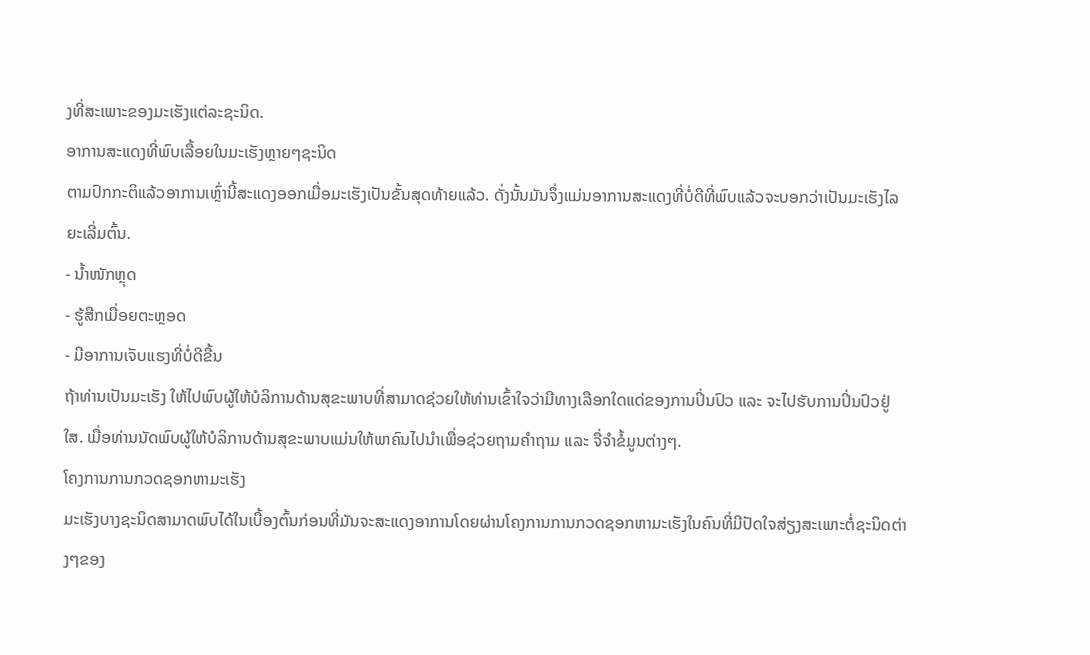ງທີ່ສະເພາະຂອງມະເຮັງແຕ່ລະຊະນິດ.
ອາການສະແດງທີ່ພົບເລື້ອຍໃນມະເຮັງຫຼາຍໆຊະນິດ
ຕາມປົກກະຕິແລ້ວອາການເຫຼົ່ານີ້ສະແດງອອກເມື່ອມະເຮັງເປັນຂັ້ນສຸດທ້າຍແລ້ວ. ດັ່ງນັ້ນມັນຈຶ່ງແມ່ນອາການສະແດງທີ່ບໍ່ດີທີ່ພົບແລ້ວຈະບອກວ່າເປັນມະເຮັງໄລຍະເລີ່ມຕົ້ນ.
- ນ້ຳໜັກຫຼຸດ
- ຮູ້ສືກເມື່ອຍຕະຫຼອດ
- ມີອາການເຈັບແຮງທີ່ບໍ່ດີຂື້ນ
ຖ້າທ່ານເປັນມະເຮັງ ໃຫ້ໄປພົບຜູ້ໃຫ້ບໍລິການດ້ານສຸຂະພາບທີ່ສາມາດຊ່ວຍໃຫ້ທ່ານເຂົ້າໃຈວ່າມີທາງເລືອກໃດແດ່ຂອງການປິ່ນປົວ ແລະ ຈະໄປຮັບການປິ່ນປົວຢູ່ໃສ. ເມື່ອທ່ານນັດພົບຜູ້ໃຫ້ບໍລິການດ້ານສຸຂະພາບແມ່ນໃຫ້ພາຄົນໄປນຳເພື່ອຊ່ວຍຖາມຄຳຖາມ ແລະ ຈື່ຈຳຂໍ້ມູນຕ່າງໆ.
ໂຄງການການກວດຊອກຫາມະເຮັງ
ມະເຮັງບາງຊະນິດສາມາດພົບໄດ້ໃນເບື້ອງຕົ້ນກ່ອນທີ່ມັນຈະສະແດງອາການໂດຍຜ່ານໂຄງການການກວດຊອກຫາມະເຮັງໃນຄົນທີ່ມີປັດໃຈສ່ຽງສະເພາະຕໍ່ຊະນິດຕ່າງໆຂອງ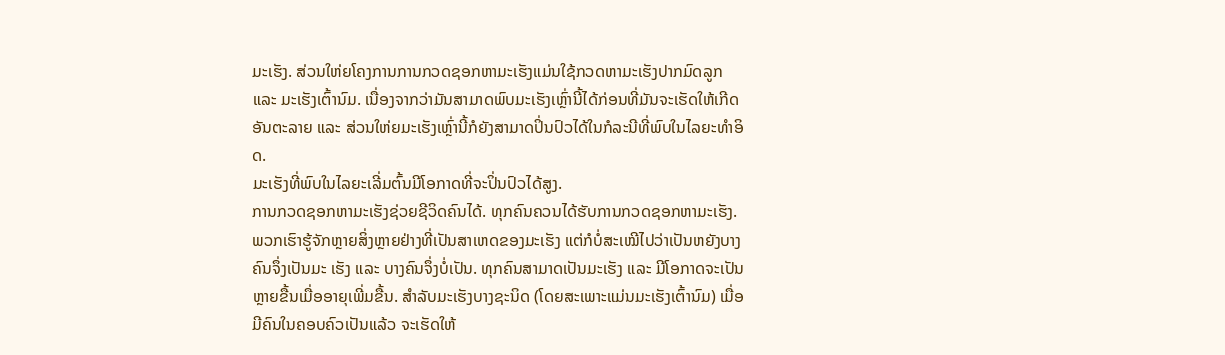ມະເຮັງ. ສ່ວນໃຫ່ຍໂຄງການການກວດຊອກຫາມະເຮັງແມ່ນໃຊ້ກວດຫາມະເຮັງປາກມົດລູກ ແລະ ມະເຮັງເຕົ້ານົມ. ເນື່ອງຈາກວ່າມັນສາມາດພົບມະເຮັງເຫຼົ່ານີ້ໄດ້ກ່ອນທີ່ມັນຈະເຮັດໃຫ້ເກີດອັນຕະລາຍ ແລະ ສ່ວນໃຫ່ຍມະເຮັງເຫຼົ່ານີ້ກໍຍັງສາມາດປິ່ນປົວໄດ້ໃນກໍລະນີທີ່ພົບໃນໄລຍະທຳອິດ.
ມະເຮັງທີ່ພົບໃນໄລຍະເລີ່ມຕົ້ນມີໂອກາດທີ່ຈະປິ່ນປົວໄດ້ສູງ.
ການກວດຊອກຫາມະເຮັງຊ່ວຍຊີວິດຄົນໄດ້. ທຸກຄົນຄວນໄດ້ຮັບການກວດຊອກຫາມະເຮັງ.
ພວກເຮົາຮູ້ຈັກຫຼາຍສິ່ງຫຼາຍຢ່າງທີ່ເປັນສາເຫດຂອງມະເຮັງ ແຕ່ກໍບໍ່ສະເໝີໄປວ່າເປັນຫຍັງບາງຄົນຈຶ່ງເປັນມະ ເຮັງ ແລະ ບາງຄົນຈຶ່ງບໍ່ເປັນ. ທຸກຄົນສາມາດເປັນມະເຮັງ ແລະ ມີໂອກາດຈະເປັນຫຼາຍຂື້ນເມື່ອອາຍຸເພີ່ມຂື້ນ. ສຳລັບມະເຮັງບາງຊະນິດ (ໂດຍສະເພາະແມ່ນມະເຮັງເຕົ້ານົມ) ເມື່ອມີຄົນໃນຄອບຄົວເປັນແລ້ວ ຈະເຮັດໃຫ້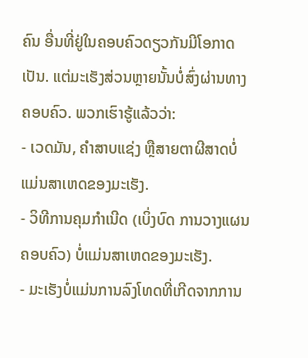ຄົນ ອື່ນທີ່ຢູ່ໃນຄອບຄົວດຽວກັນມີໂອກາດເປັນ. ແຕ່ມະເຮັງສ່ວນຫຼາຍນັ້ນບໍ່ສົ່ງຜ່ານທາງຄອບຄົວ. ພວກເຮົາຮູ້ແລ້ວວ່າ:
- ເວດມັນ, ຄຳສາບແຊ່ງ ຫຼືສາຍຕາຜີສາດບໍ່ແມ່ນສາເຫດຂອງມະເຮັງ.
- ວິທີການຄຸມກຳເນີດ (ເບິ່ງບົດ ການວາງແຜນຄອບຄົວ) ບໍ່ແມ່ນສາເຫດຂອງມະເຮັງ.
- ມະເຮັງບໍ່ແມ່ນການລົງໂທດທີ່ເກີດຈາກການ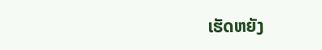ເຮັດຫຍັງ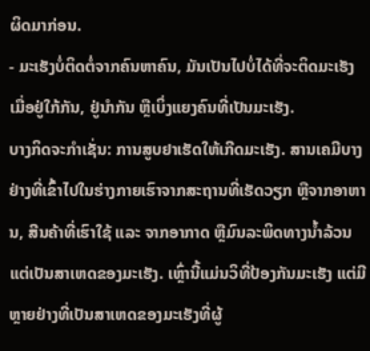ຜິດມາກ່ອນ.
- ມະເຮັງບໍ່ຕິດຕໍ່ຈາກຄົນຫາຄົນ, ມັນເປັນໄປບໍ່ໄດ້ທີ່ຈະຕິດມະເຮັງເມື່ອຢູ່ໃກ້ກັນ, ຢູ່ນຳກັນ ຫຼືເບິ່ງແຍງຄົນທີ່ເປັນມະເຮັງ.
ບາງກິດຈະກຳເຊັ່ນ: ການສູບຢາເຮັດໃຫ້ເກີດມະເຮັງ. ສານເຄມີບາງຢ່າງທີ່ເຂົ້າໄປໃນຮ່າງກາຍເຮົາຈາກສະຖານທີ່ເຮັດວຽກ ຫຼືຈາກອາຫານ, ສີນຄ້າທີ່ເຮົາໃຊ້ ແລະ ຈາກອາກາດ ຫຼືມົນລະພິດທາງນ້ຳລ້ວນແຕ່ເປັນສາເຫດຂອງມະເຮັງ. ເຫຼົ່ານີ້ແມ່ນວິທີ່ປ້ອງກັນມະເຮັງ ແຕ່ມີຫຼາຍຢ່າງທີ່ເປັນສາເຫດຂອງມະເຮັງທີ່ຜູ້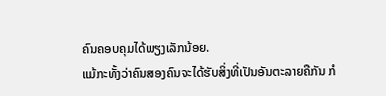ຄົນຄອບຄຸມໄດ້ພຽງເລັກນ້ອຍ.
ແມ້ກະທັ້ງວ່າຄົນສອງຄົນຈະໄດ້ຮັບສິ່ງທີ່ເປັນອັນຕະລາຍຄືກັນ ກໍ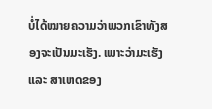ບໍ່ໄດ້ໝາຍຄວາມວ່າພວກເຂົາທັງສອງຈະເປັນມະເຮັງ. ເພາະວ່າມະເຮັງ ແລະ ສາເຫດຂອງ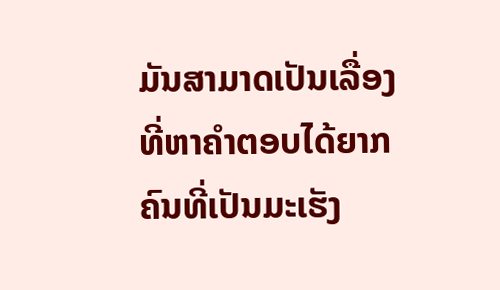ມັນສາມາດເປັນເລື່ອງທີ່ຫາຄຳຕອບໄດ້ຍາກ ຄົນທີ່ເປັນມະເຮັງ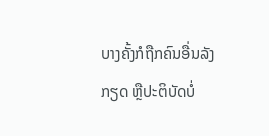ບາງຄັ້ງກໍຖືກຄົນອື່ນລັງກຽດ ຫຼືປະຕິບັດບໍ່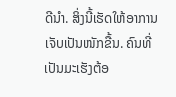ດີນຳ. ສິ່ງນີ້ເຮັດໃຫ້ອາການເຈັບເປັນໜັກຂື້ນ. ຄົນທີ່ເປັນມະເຮັງຕ້ອ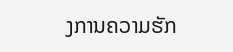ງການຄວາມຮັກ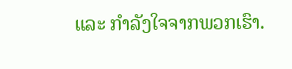ແລະ ກຳລັງໃຈຈາກພວກເຮົາ.